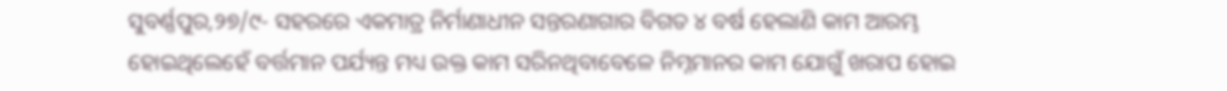ସୁବର୍ଣ୍ଣପୁର,୨୭/୯- ସହରରେ ଏକମାତ୍ର ନିର୍ମାଣାଧୀନ ସନ୍ତରଣାଗାର ବିଗତ ୪ ବର୍ଷ ହେଲାଣି କାମ ଆରମ୍ଭ ହୋଇଥିଲେହେଁ ବର୍ତ୍ତମାନ ପର୍ଯ୍ୟନ୍ତ ମଧ୍ୟ ଉକ୍ତ କାମ ସରିନଥିବାବେଳେ ନିମ୍ନମାନର କାମ ଯୋଗୁଁ ଖରାପ ହୋଇ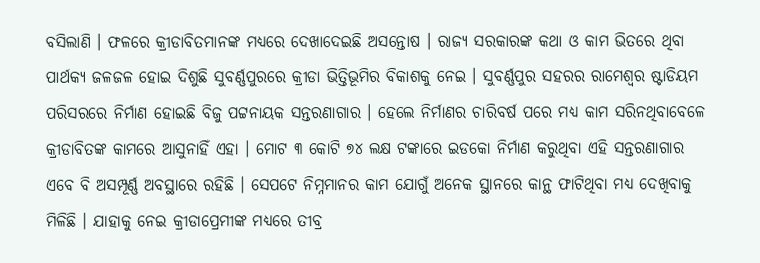ବସିଲାଣି । ଫଳରେ କ୍ରୀଡାବିତମାନଙ୍କ ମଧ୍ୟରେ ଦେଖାଦେଇଛି ଅସନ୍ତୋଷ । ରାଜ୍ୟ ସରକାରଙ୍କ କଥା ଓ କାମ ଭିତରେ ଥିବା ପାର୍ଥକ୍ୟ ଜଳଜଳ ହୋଇ ଦିଶୁଛି ସୁବର୍ଣ୍ଣପୁରରେ କ୍ରୀଡା ଭିତ୍ତିଭୂମିର ବିକାଶକୁ ନେଇ । ସୁବର୍ଣ୍ଣପୁର ସହରର ରାମେଶ୍ୱର ଷ୍ଟାଡିୟମ ପରିସରରେ ନିର୍ମାଣ ହୋଇଛି ବିଜୁ ପଟ୍ଟନାୟକ ସନ୍ତରଣାଗାର । ହେଲେ ନିର୍ମାଣର ଚାରିବର୍ଷ ପରେ ମଧ୍ୟ କାମ ସରିନଥିବାବେଳେ କ୍ରୀଡାବିତଙ୍କ କାମରେ ଆସୁନାହିଁ ଏହା । ମୋଟ ୩ କୋଟି ୭୪ ଲକ୍ଷ ଟଙ୍କାରେ ଇଡକୋ ନିର୍ମାଣ କରୁଥିବା ଏହି ସନ୍ତରଣାଗାର ଏବେ ବି ଅସମ୍ପୂର୍ଣ୍ଣ ଅବସ୍ଥାରେ ରହିଛି । ସେପଟେ ନିମ୍ନମାନର କାମ ଯୋଗୁଁ ଅନେକ ସ୍ଥାନରେ କାନ୍ଥ ଫାଟିଥିବା ମଧ୍ୟ ଦେଖିବାକୁ ମିଳିଛି । ଯାହାକୁ ନେଇ କ୍ରୀଡାପ୍ରେମୀଙ୍କ ମଧ୍ୟରେ ତୀବ୍ର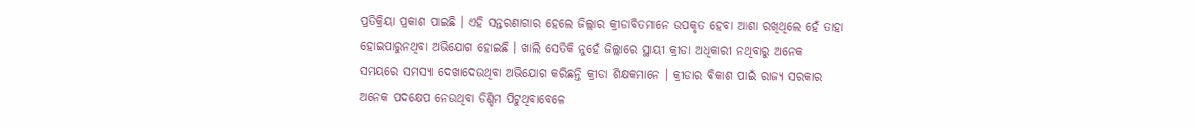ପ୍ରତିକ୍ରିୟା ପ୍ରକାଶ ପାଇଛି । ଏହି ସନ୍ତରଣାଗାର ହେଲେ ଜିଲ୍ଲାର କ୍ରୀଡାବିତମାନେ ଉପକୃତ ହେବା ଆଶା ରଖିଥିଲେ ହେଁ ତାହା ହୋଇପାରୁନଥିବା ଅଭିଯୋଗ ହୋଇଛି । ଖାଲି ସେତିକି ନୁହେଁ ଜିଲ୍ଲାରେ ସ୍ଥାୟୀ କ୍ରୀଡା ଅଧିକାରୀ ନଥିବାରୁ ଅନେକ ସମୟରେ ସମସ୍ୟା ଦେଖାଦେଉଥିବା ଅଭିଯୋଗ କରିଛନ୍ତି କ୍ରୀଡା ଶିକ୍ଷକମାନେ । କ୍ରୀଡାର ବିକାଶ ପାଇଁ ରାଜ୍ୟ ସରକାର ଅନେକ ପଦକ୍ଷେପ ନେଉଥିବା ଡିଣ୍ଡିମ ପିଟୁଥିବାବେଳେ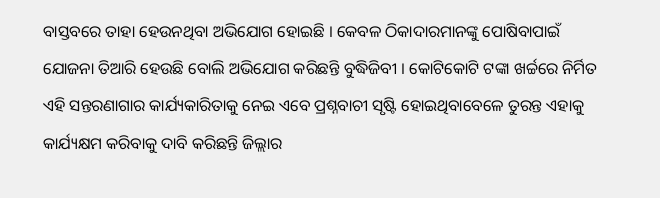ବାସ୍ତବରେ ତାହା ହେଉନଥିବା ଅଭିଯୋଗ ହୋଇଛି । କେବଳ ଠିକାଦାରମାନଙ୍କୁ ପୋଷିବାପାଇଁ ଯୋଜନା ତିଆରି ହେଉଛି ବୋଲି ଅଭିଯୋଗ କରିଛନ୍ତି ବୁଦ୍ଧିଜିବୀ । କୋଟିକୋଟି ଟଙ୍କା ଖର୍ଚ୍ଚରେ ନିର୍ମିତ ଏହି ସନ୍ତରଣାଗାର କାର୍ଯ୍ୟକାରିତାକୁ ନେଇ ଏବେ ପ୍ରଶ୍ନବାଚୀ ସୃଷ୍ଟି ହୋଇଥିବାବେଳେ ତୁରନ୍ତ ଏହାକୁ କାର୍ଯ୍ୟକ୍ଷମ କରିବାକୁ ଦାବି କରିଛନ୍ତି ଜିଲ୍ଲାର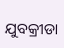ଯୁବକ୍ରୀଡା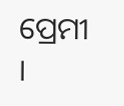ପ୍ରେମୀ ।